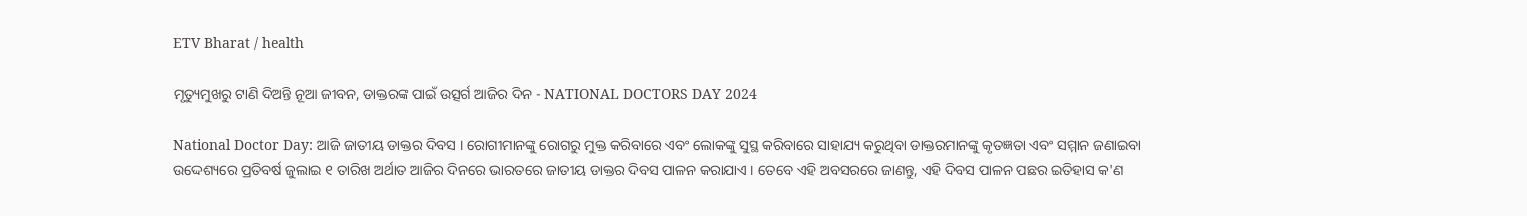ETV Bharat / health

ମୃତ୍ୟୁମୁଖରୁ ଟାଣି ଦିଅନ୍ତି ନୂଆ ଜୀବନ, ଡାକ୍ତରଙ୍କ ପାଇଁ ଉତ୍ସର୍ଗ ଆଜିର ଦିନ - NATIONAL DOCTORS DAY 2024

National Doctor Day: ଆଜି ଜାତୀୟ ଡାକ୍ତର ଦିବସ । ରୋଗୀମାନଙ୍କୁ ରୋଗରୁ ମୁକ୍ତ କରିବାରେ ଏବଂ ଲୋକଙ୍କୁ ସୁସ୍ଥ କରିବାରେ ସାହାଯ୍ୟ କରୁଥିବା ଡାକ୍ତରମାନଙ୍କୁ କୃତଜ୍ଞତା ଏବଂ ସମ୍ମାନ ଜଣାଇବା ଉଦ୍ଦେଶ୍ୟରେ ପ୍ରତିବର୍ଷ ଜୁଲାଇ ୧ ତାରିଖ ଅର୍ଥାତ ଆଜିର ଦିନରେ ଭାରତରେ ଜାତୀୟ ଡାକ୍ତର ଦିବସ ପାଳନ କରାଯାଏ । ତେବେ ଏହି ଅବସରରେ ଜାଣନ୍ତୁ, ଏହି ଦିବସ ପାଳନ ପଛର ଇତିହାସ କ'ଣ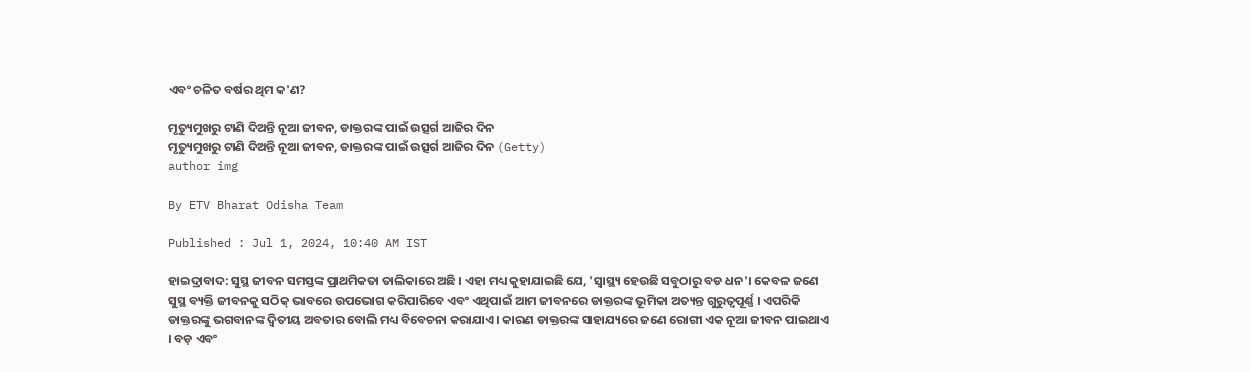ଏବଂ ଚଳିତ ବର୍ଷର ଥିମ କ'ଣ?

ମୃତ୍ୟୁମୁଖରୁ ଟାଣି ଦିଅନ୍ତି ନୂଆ ଜୀବନ, ଡାକ୍ତରଙ୍କ ପାଇଁ ଉତ୍ସର୍ଗ ଆଜିର ଦିନ
ମୃତ୍ୟୁମୁଖରୁ ଟାଣି ଦିଅନ୍ତି ନୂଆ ଜୀବନ, ଡାକ୍ତରଙ୍କ ପାଇଁ ଉତ୍ସର୍ଗ ଆଜିର ଦିନ (Getty)
author img

By ETV Bharat Odisha Team

Published : Jul 1, 2024, 10:40 AM IST

ହାଇଦ୍ରାବାଦ: ସୁସ୍ଥ ଜୀବନ ସମସ୍ତଙ୍କ ପ୍ରାଥମିକତା ତାଲିକାରେ ଅଛି । ଏହା ମଧ୍ୟ କୁହାଯାଇଛି ଯେ, 'ସ୍ୱାସ୍ଥ୍ୟ ହେଉଛି ସବୁଠାରୁ ବଡ ଧନ'। କେବଳ ଜଣେ ସୁସ୍ଥ ବ୍ୟକ୍ତି ଜୀବନକୁ ସଠିକ୍ ଭାବରେ ଉପଭୋଗ କରିପାରିବେ ଏବଂ ଏଥିପାଇଁ ଆମ ଜୀବନରେ ଡାକ୍ତରଙ୍କ ଭୂମିକା ଅତ୍ୟନ୍ତ ଗୁରୁତ୍ୱପୂର୍ଣ୍ଣ । ଏପରିକି ଡାକ୍ତରଙ୍କୁ ଭଗବାନଙ୍କ ଦ୍ୱିତୀୟ ଅବତାର ବୋଲି ମଧ୍ୟ ବିବେଚନା କରାଯାଏ । କାରଣ ଡାକ୍ତରଙ୍କ ସାହାଯ୍ୟରେ ଜଣେ ରୋଗୀ ଏକ ନୂଆ ଜୀବନ ପାଇଥାଏ । ବଡ଼ ଏବଂ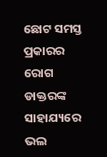ଛୋଟ ସମସ୍ତ ପ୍ରକାରର ରୋଗ ଡାକ୍ତରଙ୍କ ସାହାଯ୍ୟରେ ଭଲ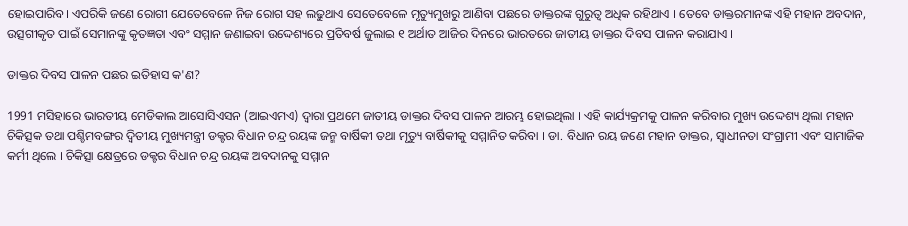ହୋଇପାରିବ। ଏପରିକି ଜଣେ ରୋଗୀ ଯେତେବେଳେ ନିଜ ରୋଗ ସହ ଲଢୁଥାଏ ସେତେବେଳେ ମୃତ୍ୟୁମୁଖରୁ ଆଣିବା ପଛରେ ଡାକ୍ତରଙ୍କ ଗୁରୁତ୍ୱ ଅଧିକ ରହିଥାଏ । ତେବେ ଡାକ୍ତରମାନଙ୍କ ଏହି ମହାନ ଅବଦାନ, ଉତ୍ସଗୀକୃତ ପାଇଁ ସେମାନଙ୍କୁ କୃତଜ୍ଞତା ଏବଂ ସମ୍ମାନ ଜଣାଇବା ଉଦ୍ଦେଶ୍ୟରେ ପ୍ରତିବର୍ଷ ଜୁଲାଇ ୧ ଅର୍ଥାତ ଆଜିର ଦିନରେ ଭାରତରେ ଜାତୀୟ ଡାକ୍ତର ଦିବସ ପାଳନ କରାଯାଏ ।

ଡାକ୍ତର ଦିବସ ପାଳନ ପଛର ଇତିହାସ କ'ଣ?

1991 ମସିହାରେ ଭାରତୀୟ ମେଡିକାଲ ଆସୋସିଏସନ (ଆଇଏମଏ) ଦ୍ୱାରା ପ୍ରଥମେ ଜାତୀୟ ଡାକ୍ତର ଦିବସ ପାଳନ ଆରମ୍ଭ ହୋଇଥିଲା । ଏହି କାର୍ଯ୍ୟକ୍ରମକୁ ପାଳନ କରିବାର ମୁଖ୍ୟ ଉଦ୍ଦେଶ୍ୟ ଥିଲା ମହାନ ଚିକିତ୍ସକ ତଥା ପଶ୍ଚିମବଙ୍ଗର ଦ୍ୱିତୀୟ ମୁଖ୍ୟମନ୍ତ୍ରୀ ଡକ୍ଟର ବିଧାନ ଚନ୍ଦ୍ର ରୟଙ୍କ ଜନ୍ମ ବାର୍ଷିକୀ ତଥା ମୃତ୍ୟୁ ବାର୍ଷିକୀକୁ ସମ୍ମାନିତ କରିବା । ଡା. ବିଧାନ ରୟ ଜଣେ ମହାନ ଡାକ୍ତର, ସ୍ୱାଧୀନତା ସଂଗ୍ରାମୀ ଏବଂ ସାମାଜିକ କର୍ମୀ ଥିଲେ । ଚିକିତ୍ସା କ୍ଷେତ୍ରରେ ଡକ୍ଟର ବିଧାନ ଚନ୍ଦ୍ର ରୟଙ୍କ ଅବଦାନକୁ ସମ୍ମାନ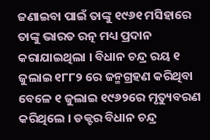ଜଣାଇବା ପାଇଁ ତାଙ୍କୁ ୧୯୬୧ ମସିହାରେ ତାଙ୍କୁ ଭାରତ ରତ୍ନ ମଧ୍ୟ ପ୍ରଦାନ କରାଯାଇଥିଲା । ବିଧାନ ଚନ୍ଦ୍ର ରୟ ୧ ଜୁଲାଇ ୧୮୮୨ ରେ ଜନ୍ମଗ୍ରହଣ କରିଥିବା ବେଳେ ୧ ଜୁଲାଇ ୧୯୬୨ରେ ମୃତ୍ୟୁବରଣ କରିଥିଲେ । ଡକ୍ଟର ବିଧାନ ଚନ୍ଦ୍ର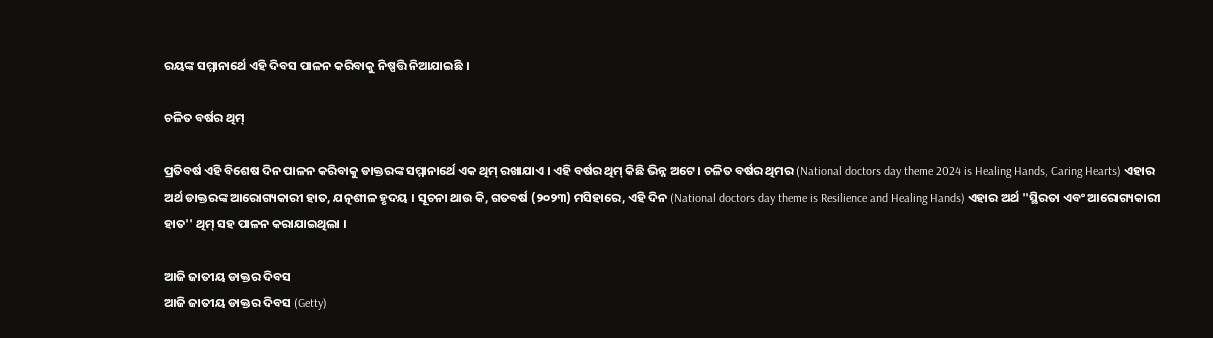ରୟଙ୍କ ସମ୍ମାନାର୍ଥେ ଏହି ଦିବସ ପାଳନ କରିବାକୁ ନିଷ୍ପତ୍ତି ନିଆଯାଇଛି ।

ଚଳିତ ବର୍ଷର ଥିମ୍

ପ୍ରତିବର୍ଷ ଏହି ବିଶେଷ ଦିନ ପାଳନ କରିବାକୁ ଡାକ୍ତରଙ୍କ ସମ୍ମାନାର୍ଥେ ଏକ ଥିମ୍ ରଖାଯାଏ । ଏହି ବର୍ଷର ଥିମ୍ କିଛି ଭିନ୍ନ ଅଟେ । ଚଳିତ ବର୍ଷର ଥିମର (National doctors day theme 2024 is Healing Hands, Caring Hearts) ଏହାର ଅର୍ଥ ଡାକ୍ତରଙ୍କ ଆରୋଗ୍ୟକାରୀ ହାତ, ଯତ୍ନଶୀଳ ହୃଦୟ । ସୂଚନା ଥାଉ କି, ଗତବର୍ଷ (୨୦୨୩) ମସିହାରେ, ଏହି ଦିନ (National doctors day theme is Resilience and Healing Hands) ଏହାର ଅର୍ଥ ''ସ୍ଥିରତା ଏବଂ ଆରୋଗ୍ୟକାରୀ ହାତ'' ଥିମ୍ ସହ ପାଳନ କରାଯାଇଥିଲା ।

ଆଜି ଜାତୀୟ ଡାକ୍ତର ଦିବସ
ଆଜି ଜାତୀୟ ଡାକ୍ତର ଦିବସ (Getty)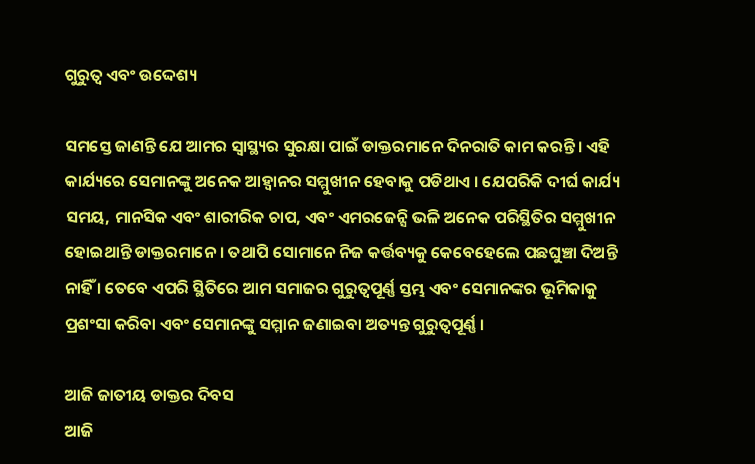ଗୁରୁତ୍ୱ ଏବଂ ଉଦ୍ଦେଶ୍ୟ

ସମସ୍ତେ ଜାଣନ୍ତି ଯେ ଆମର ସ୍ୱାସ୍ଥ୍ୟର ସୁରକ୍ଷା ପାଇଁ ଡାକ୍ତରମାନେ ଦିନରାତି କାମ କରନ୍ତି । ଏହି କାର୍ଯ୍ୟରେ ସେମାନଙ୍କୁ ଅନେକ ଆହ୍ୱାନର ସମ୍ମୁଖୀନ ହେବାକୁ ପଡିଥାଏ । ଯେପରିକି ଦୀର୍ଘ କାର୍ଯ୍ୟ ସମୟ, ମାନସିକ ଏବଂ ଶାରୀରିକ ଚାପ, ଏବଂ ଏମରଜେନ୍ସି ଭଳି ଅନେକ ପରିସ୍ଥିତିର ସମ୍ମୁଖୀନ ହୋଇଥାନ୍ତି ଡାକ୍ତରମାନେ । ତଥାପି ସୋମାନେ ନିଜ କର୍ତ୍ତବ୍ୟକୁ କେବେହେଲେ ପଛଘୁଞ୍ଚା ଦିଅନ୍ତି ନାହିଁ । ତେବେ ଏପରି ସ୍ଥିତିରେ ଆମ ସମାଜର ଗୁରୁତ୍ୱପୂର୍ଣ୍ଣ ସ୍ତମ୍ଭ ଏବଂ ସେମାନଙ୍କର ଭୂମିକାକୁ ପ୍ରଶଂସା କରିବା ଏବଂ ସେମାନଙ୍କୁ ସମ୍ମାନ ଜଣାଇବା ଅତ୍ୟନ୍ତ ଗୁରୁତ୍ୱପୂର୍ଣ୍ଣ ।

ଆଜି ଜାତୀୟ ଡାକ୍ତର ଦିବସ
ଆଜି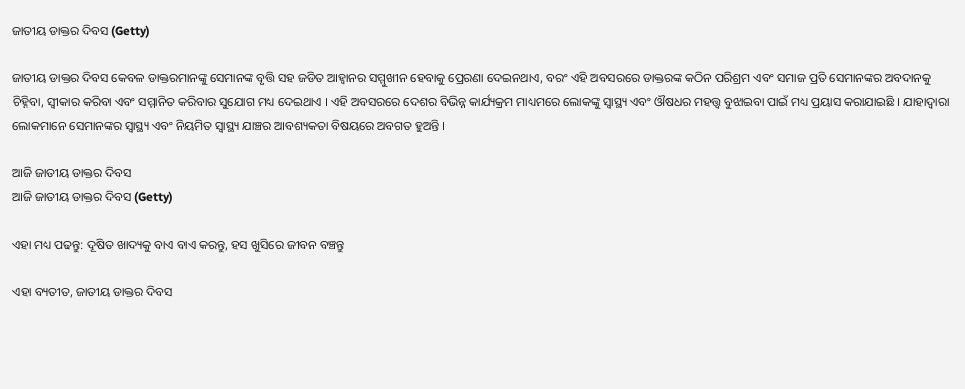ଜାତୀୟ ଡାକ୍ତର ଦିବସ (Getty)

ଜାତୀୟ ଡାକ୍ତର ଦିବସ କେବଳ ଡାକ୍ତରମାନଙ୍କୁ ସେମାନଙ୍କ ବୃତ୍ତି ସହ ଜଡିତ ଆହ୍ୱାନର ସମ୍ମୁଖୀନ ହେବାକୁ ପ୍ରେରଣା ଦେଇନଥାଏ, ବରଂ ଏହି ଅବସରରେ ଡାକ୍ତରଙ୍କ କଠିନ ପରିଶ୍ରମ ଏବଂ ସମାଜ ପ୍ରତି ସେମାନଙ୍କର ଅବଦାନକୁ ଚିହ୍ନିବା, ସ୍ୱୀକାର କରିବା ଏବଂ ସମ୍ମାନିତ କରିବାର ସୁଯୋଗ ମଧ୍ୟ ଦେଇଥାଏ । ଏହି ଅବସରରେ ଦେଶର ବିଭିନ୍ନ କାର୍ଯ୍ୟକ୍ରମ ମାଧ୍ୟମରେ ଲୋକଙ୍କୁ ସ୍ୱାସ୍ଥ୍ୟ ଏବଂ ଔଷଧର ମହତ୍ତ୍ୱ ବୁଝାଇବା ପାଇଁ ମଧ୍ୟ ପ୍ରୟାସ କରାଯାଇଛି । ଯାହାଦ୍ୱାରା ଲୋକମାନେ ସେମାନଙ୍କର ସ୍ୱାସ୍ଥ୍ୟ ଏବଂ ନିୟମିତ ସ୍ୱାସ୍ଥ୍ୟ ଯାଞ୍ଚର ଆବଶ୍ୟକତା ବିଷୟରେ ଅବଗତ ହୁଅନ୍ତି ।

ଆଜି ଜାତୀୟ ଡାକ୍ତର ଦିବସ
ଆଜି ଜାତୀୟ ଡାକ୍ତର ଦିବସ (Getty)

ଏହା ମଧ୍ୟ ପଢନ୍ତୁ: ଦୂଷିତ ଖାଦ୍ୟକୁ ବାଏ ବାଏ କରନ୍ତୁ, ହସ ଖୁସିରେ ଜୀବନ ବଞ୍ଚନ୍ତୁ

ଏହା ବ୍ୟତୀତ, ଜାତୀୟ ଡାକ୍ତର ଦିବସ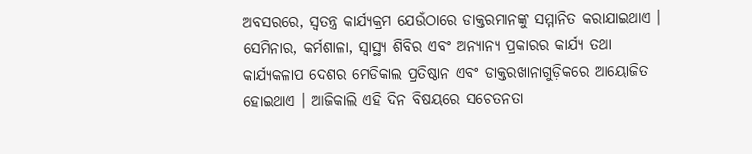ଅବସରରେ, ସ୍ୱତନ୍ତ୍ର କାର୍ଯ୍ୟକ୍ରମ ଯେଉଁଠାରେ ଡାକ୍ତରମାନଙ୍କୁ ସମ୍ମାନିତ କରାଯାଇଥାଏ । ସେମିନାର, କର୍ମଶାଳା, ସ୍ୱାସ୍ଥ୍ୟ ଶିବିର ଏବଂ ଅନ୍ୟାନ୍ୟ ପ୍ରକାରର କାର୍ଯ୍ୟ ତଥା କାର୍ଯ୍ୟକଳାପ ଦେଶର ମେଡିକାଲ ପ୍ରତିଷ୍ଠାନ ଏବଂ ଡାକ୍ତରଖାନାଗୁଡ଼ିକରେ ଆୟୋଜିତ ହୋଇଥାଏ । ଆଜିକାଲି ଏହି ଦିନ ବିଷୟରେ ସଚେତନତା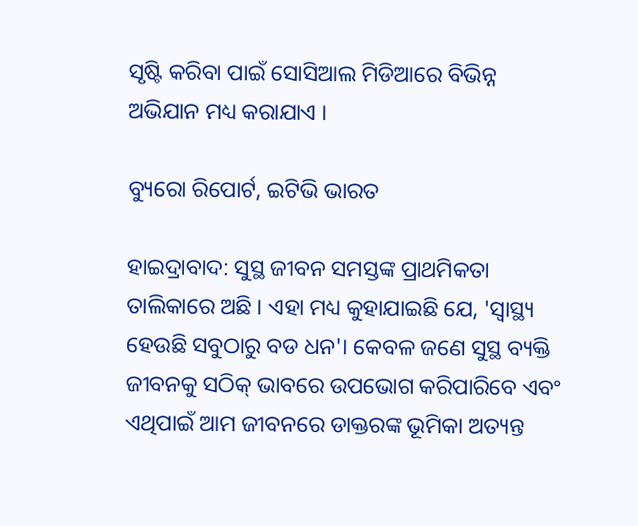ସୃଷ୍ଟି କରିବା ପାଇଁ ସୋସିଆଲ ମିଡିଆରେ ବିଭିନ୍ନ ଅଭିଯାନ ମଧ୍ୟ କରାଯାଏ ।

ବ୍ୟୁରୋ ରିପୋର୍ଟ, ଇଟିଭି ଭାରତ

ହାଇଦ୍ରାବାଦ: ସୁସ୍ଥ ଜୀବନ ସମସ୍ତଙ୍କ ପ୍ରାଥମିକତା ତାଲିକାରେ ଅଛି । ଏହା ମଧ୍ୟ କୁହାଯାଇଛି ଯେ, 'ସ୍ୱାସ୍ଥ୍ୟ ହେଉଛି ସବୁଠାରୁ ବଡ ଧନ'। କେବଳ ଜଣେ ସୁସ୍ଥ ବ୍ୟକ୍ତି ଜୀବନକୁ ସଠିକ୍ ଭାବରେ ଉପଭୋଗ କରିପାରିବେ ଏବଂ ଏଥିପାଇଁ ଆମ ଜୀବନରେ ଡାକ୍ତରଙ୍କ ଭୂମିକା ଅତ୍ୟନ୍ତ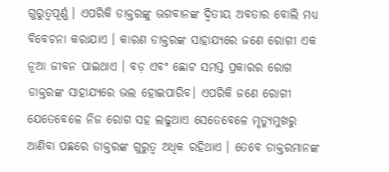ଗୁରୁତ୍ୱପୂର୍ଣ୍ଣ । ଏପରିକି ଡାକ୍ତରଙ୍କୁ ଭଗବାନଙ୍କ ଦ୍ୱିତୀୟ ଅବତାର ବୋଲି ମଧ୍ୟ ବିବେଚନା କରାଯାଏ । କାରଣ ଡାକ୍ତରଙ୍କ ସାହାଯ୍ୟରେ ଜଣେ ରୋଗୀ ଏକ ନୂଆ ଜୀବନ ପାଇଥାଏ । ବଡ଼ ଏବଂ ଛୋଟ ସମସ୍ତ ପ୍ରକାରର ରୋଗ ଡାକ୍ତରଙ୍କ ସାହାଯ୍ୟରେ ଭଲ ହୋଇପାରିବ। ଏପରିକି ଜଣେ ରୋଗୀ ଯେତେବେଳେ ନିଜ ରୋଗ ସହ ଲଢୁଥାଏ ସେତେବେଳେ ମୃତ୍ୟୁମୁଖରୁ ଆଣିବା ପଛରେ ଡାକ୍ତରଙ୍କ ଗୁରୁତ୍ୱ ଅଧିକ ରହିଥାଏ । ତେବେ ଡାକ୍ତରମାନଙ୍କ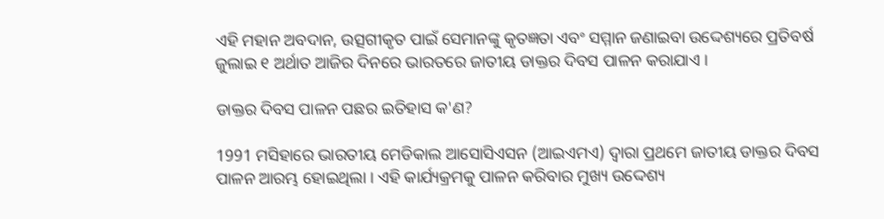ଏହି ମହାନ ଅବଦାନ, ଉତ୍ସଗୀକୃତ ପାଇଁ ସେମାନଙ୍କୁ କୃତଜ୍ଞତା ଏବଂ ସମ୍ମାନ ଜଣାଇବା ଉଦ୍ଦେଶ୍ୟରେ ପ୍ରତିବର୍ଷ ଜୁଲାଇ ୧ ଅର୍ଥାତ ଆଜିର ଦିନରେ ଭାରତରେ ଜାତୀୟ ଡାକ୍ତର ଦିବସ ପାଳନ କରାଯାଏ ।

ଡାକ୍ତର ଦିବସ ପାଳନ ପଛର ଇତିହାସ କ'ଣ?

1991 ମସିହାରେ ଭାରତୀୟ ମେଡିକାଲ ଆସୋସିଏସନ (ଆଇଏମଏ) ଦ୍ୱାରା ପ୍ରଥମେ ଜାତୀୟ ଡାକ୍ତର ଦିବସ ପାଳନ ଆରମ୍ଭ ହୋଇଥିଲା । ଏହି କାର୍ଯ୍ୟକ୍ରମକୁ ପାଳନ କରିବାର ମୁଖ୍ୟ ଉଦ୍ଦେଶ୍ୟ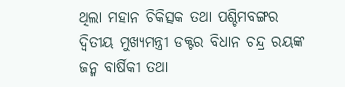ଥିଲା ମହାନ ଚିକିତ୍ସକ ତଥା ପଶ୍ଚିମବଙ୍ଗର ଦ୍ୱିତୀୟ ମୁଖ୍ୟମନ୍ତ୍ରୀ ଡକ୍ଟର ବିଧାନ ଚନ୍ଦ୍ର ରୟଙ୍କ ଜନ୍ମ ବାର୍ଷିକୀ ତଥା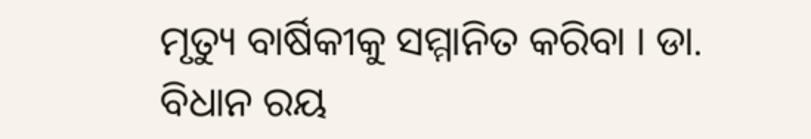ମୃତ୍ୟୁ ବାର୍ଷିକୀକୁ ସମ୍ମାନିତ କରିବା । ଡା. ବିଧାନ ରୟ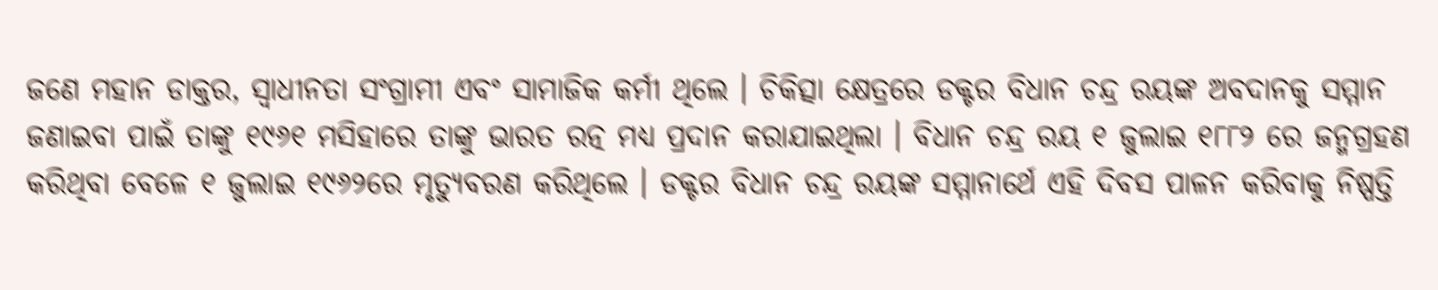ଜଣେ ମହାନ ଡାକ୍ତର, ସ୍ୱାଧୀନତା ସଂଗ୍ରାମୀ ଏବଂ ସାମାଜିକ କର୍ମୀ ଥିଲେ । ଚିକିତ୍ସା କ୍ଷେତ୍ରରେ ଡକ୍ଟର ବିଧାନ ଚନ୍ଦ୍ର ରୟଙ୍କ ଅବଦାନକୁ ସମ୍ମାନ ଜଣାଇବା ପାଇଁ ତାଙ୍କୁ ୧୯୬୧ ମସିହାରେ ତାଙ୍କୁ ଭାରତ ରତ୍ନ ମଧ୍ୟ ପ୍ରଦାନ କରାଯାଇଥିଲା । ବିଧାନ ଚନ୍ଦ୍ର ରୟ ୧ ଜୁଲାଇ ୧୮୮୨ ରେ ଜନ୍ମଗ୍ରହଣ କରିଥିବା ବେଳେ ୧ ଜୁଲାଇ ୧୯୬୨ରେ ମୃତ୍ୟୁବରଣ କରିଥିଲେ । ଡକ୍ଟର ବିଧାନ ଚନ୍ଦ୍ର ରୟଙ୍କ ସମ୍ମାନାର୍ଥେ ଏହି ଦିବସ ପାଳନ କରିବାକୁ ନିଷ୍ପତ୍ତି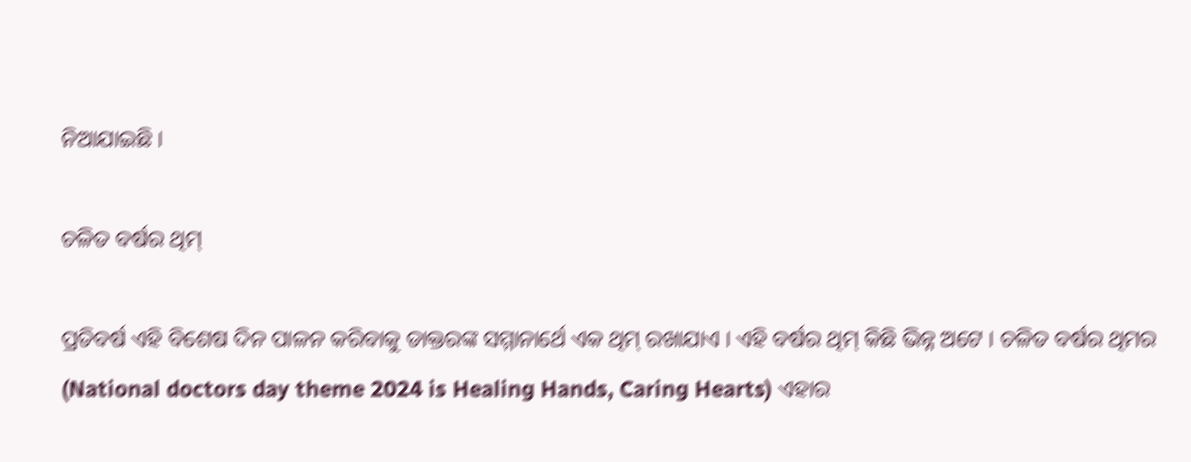ନିଆଯାଇଛି ।

ଚଳିତ ବର୍ଷର ଥିମ୍

ପ୍ରତିବର୍ଷ ଏହି ବିଶେଷ ଦିନ ପାଳନ କରିବାକୁ ଡାକ୍ତରଙ୍କ ସମ୍ମାନାର୍ଥେ ଏକ ଥିମ୍ ରଖାଯାଏ । ଏହି ବର୍ଷର ଥିମ୍ କିଛି ଭିନ୍ନ ଅଟେ । ଚଳିତ ବର୍ଷର ଥିମର (National doctors day theme 2024 is Healing Hands, Caring Hearts) ଏହାର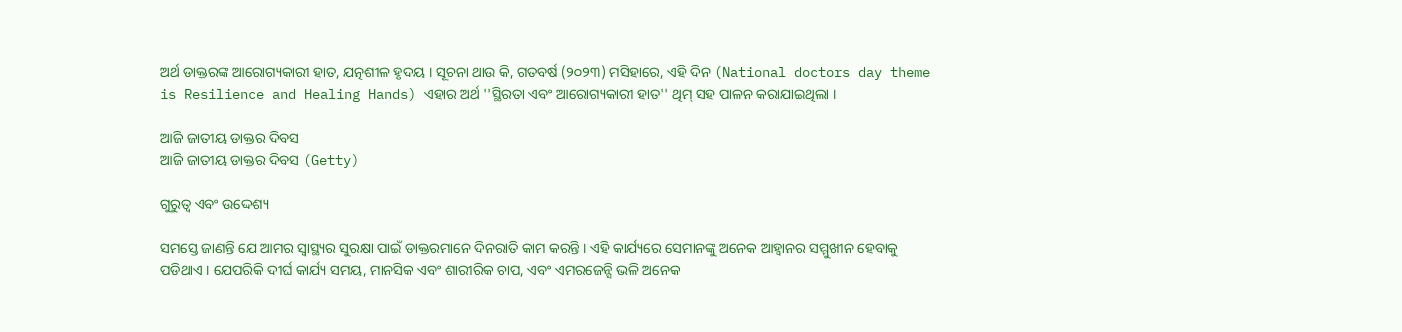ଅର୍ଥ ଡାକ୍ତରଙ୍କ ଆରୋଗ୍ୟକାରୀ ହାତ, ଯତ୍ନଶୀଳ ହୃଦୟ । ସୂଚନା ଥାଉ କି, ଗତବର୍ଷ (୨୦୨୩) ମସିହାରେ, ଏହି ଦିନ (National doctors day theme is Resilience and Healing Hands) ଏହାର ଅର୍ଥ ''ସ୍ଥିରତା ଏବଂ ଆରୋଗ୍ୟକାରୀ ହାତ'' ଥିମ୍ ସହ ପାଳନ କରାଯାଇଥିଲା ।

ଆଜି ଜାତୀୟ ଡାକ୍ତର ଦିବସ
ଆଜି ଜାତୀୟ ଡାକ୍ତର ଦିବସ (Getty)

ଗୁରୁତ୍ୱ ଏବଂ ଉଦ୍ଦେଶ୍ୟ

ସମସ୍ତେ ଜାଣନ୍ତି ଯେ ଆମର ସ୍ୱାସ୍ଥ୍ୟର ସୁରକ୍ଷା ପାଇଁ ଡାକ୍ତରମାନେ ଦିନରାତି କାମ କରନ୍ତି । ଏହି କାର୍ଯ୍ୟରେ ସେମାନଙ୍କୁ ଅନେକ ଆହ୍ୱାନର ସମ୍ମୁଖୀନ ହେବାକୁ ପଡିଥାଏ । ଯେପରିକି ଦୀର୍ଘ କାର୍ଯ୍ୟ ସମୟ, ମାନସିକ ଏବଂ ଶାରୀରିକ ଚାପ, ଏବଂ ଏମରଜେନ୍ସି ଭଳି ଅନେକ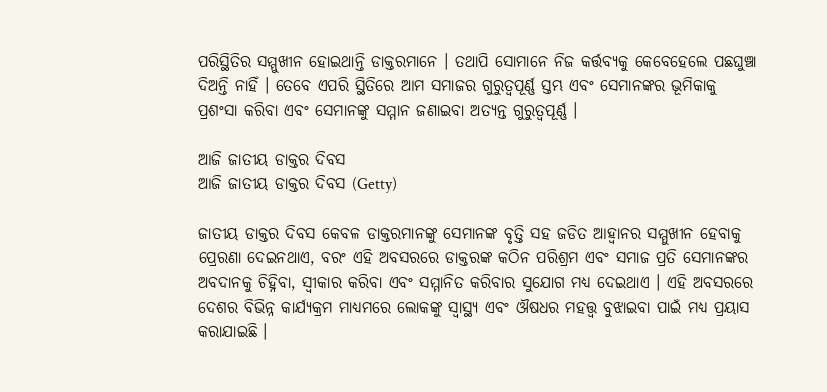ପରିସ୍ଥିତିର ସମ୍ମୁଖୀନ ହୋଇଥାନ୍ତି ଡାକ୍ତରମାନେ । ତଥାପି ସୋମାନେ ନିଜ କର୍ତ୍ତବ୍ୟକୁ କେବେହେଲେ ପଛଘୁଞ୍ଚା ଦିଅନ୍ତି ନାହିଁ । ତେବେ ଏପରି ସ୍ଥିତିରେ ଆମ ସମାଜର ଗୁରୁତ୍ୱପୂର୍ଣ୍ଣ ସ୍ତମ୍ଭ ଏବଂ ସେମାନଙ୍କର ଭୂମିକାକୁ ପ୍ରଶଂସା କରିବା ଏବଂ ସେମାନଙ୍କୁ ସମ୍ମାନ ଜଣାଇବା ଅତ୍ୟନ୍ତ ଗୁରୁତ୍ୱପୂର୍ଣ୍ଣ ।

ଆଜି ଜାତୀୟ ଡାକ୍ତର ଦିବସ
ଆଜି ଜାତୀୟ ଡାକ୍ତର ଦିବସ (Getty)

ଜାତୀୟ ଡାକ୍ତର ଦିବସ କେବଳ ଡାକ୍ତରମାନଙ୍କୁ ସେମାନଙ୍କ ବୃତ୍ତି ସହ ଜଡିତ ଆହ୍ୱାନର ସମ୍ମୁଖୀନ ହେବାକୁ ପ୍ରେରଣା ଦେଇନଥାଏ, ବରଂ ଏହି ଅବସରରେ ଡାକ୍ତରଙ୍କ କଠିନ ପରିଶ୍ରମ ଏବଂ ସମାଜ ପ୍ରତି ସେମାନଙ୍କର ଅବଦାନକୁ ଚିହ୍ନିବା, ସ୍ୱୀକାର କରିବା ଏବଂ ସମ୍ମାନିତ କରିବାର ସୁଯୋଗ ମଧ୍ୟ ଦେଇଥାଏ । ଏହି ଅବସରରେ ଦେଶର ବିଭିନ୍ନ କାର୍ଯ୍ୟକ୍ରମ ମାଧ୍ୟମରେ ଲୋକଙ୍କୁ ସ୍ୱାସ୍ଥ୍ୟ ଏବଂ ଔଷଧର ମହତ୍ତ୍ୱ ବୁଝାଇବା ପାଇଁ ମଧ୍ୟ ପ୍ରୟାସ କରାଯାଇଛି ।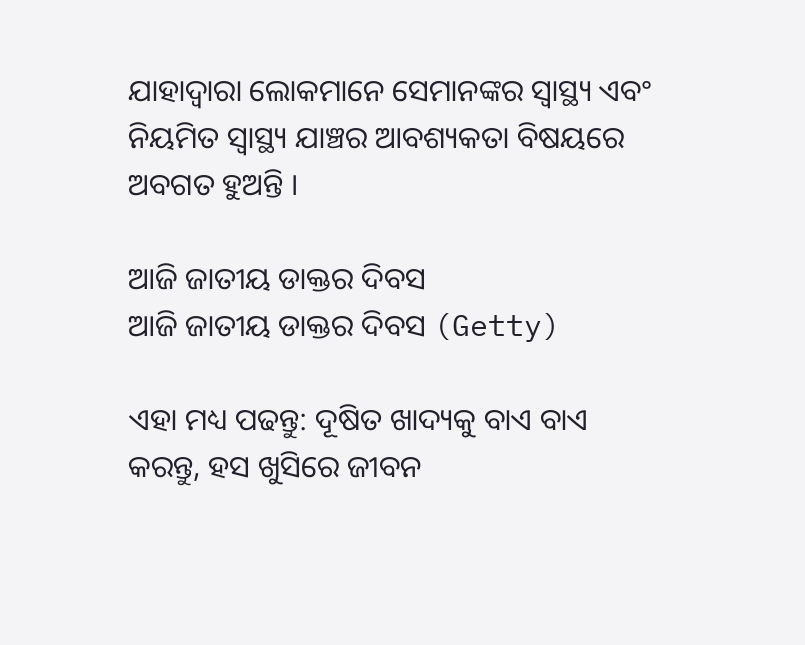ଯାହାଦ୍ୱାରା ଲୋକମାନେ ସେମାନଙ୍କର ସ୍ୱାସ୍ଥ୍ୟ ଏବଂ ନିୟମିତ ସ୍ୱାସ୍ଥ୍ୟ ଯାଞ୍ଚର ଆବଶ୍ୟକତା ବିଷୟରେ ଅବଗତ ହୁଅନ୍ତି ।

ଆଜି ଜାତୀୟ ଡାକ୍ତର ଦିବସ
ଆଜି ଜାତୀୟ ଡାକ୍ତର ଦିବସ (Getty)

ଏହା ମଧ୍ୟ ପଢନ୍ତୁ: ଦୂଷିତ ଖାଦ୍ୟକୁ ବାଏ ବାଏ କରନ୍ତୁ, ହସ ଖୁସିରେ ଜୀବନ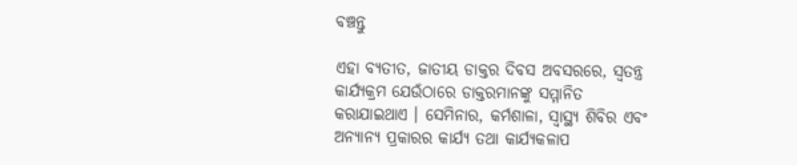ବଞ୍ଚନ୍ତୁ

ଏହା ବ୍ୟତୀତ, ଜାତୀୟ ଡାକ୍ତର ଦିବସ ଅବସରରେ, ସ୍ୱତନ୍ତ୍ର କାର୍ଯ୍ୟକ୍ରମ ଯେଉଁଠାରେ ଡାକ୍ତରମାନଙ୍କୁ ସମ୍ମାନିତ କରାଯାଇଥାଏ । ସେମିନାର, କର୍ମଶାଳା, ସ୍ୱାସ୍ଥ୍ୟ ଶିବିର ଏବଂ ଅନ୍ୟାନ୍ୟ ପ୍ରକାରର କାର୍ଯ୍ୟ ତଥା କାର୍ଯ୍ୟକଳାପ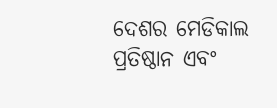ଦେଶର ମେଡିକାଲ ପ୍ରତିଷ୍ଠାନ ଏବଂ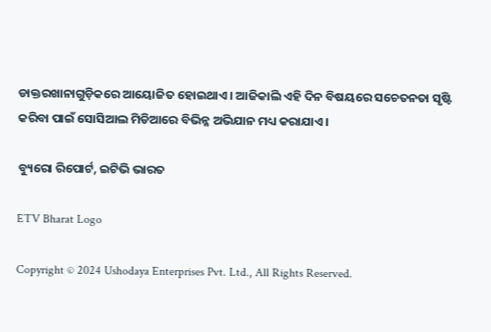ଡାକ୍ତରଖାନାଗୁଡ଼ିକରେ ଆୟୋଜିତ ହୋଇଥାଏ । ଆଜିକାଲି ଏହି ଦିନ ବିଷୟରେ ସଚେତନତା ସୃଷ୍ଟି କରିବା ପାଇଁ ସୋସିଆଲ ମିଡିଆରେ ବିଭିନ୍ନ ଅଭିଯାନ ମଧ୍ୟ କରାଯାଏ ।

ବ୍ୟୁରୋ ରିପୋର୍ଟ, ଇଟିଭି ଭାରତ

ETV Bharat Logo

Copyright © 2024 Ushodaya Enterprises Pvt. Ltd., All Rights Reserved.